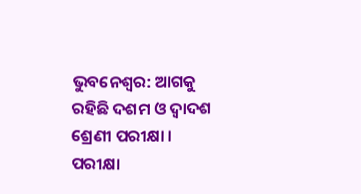ଭୁବନେଶ୍ବର: ଆଗକୁ ରହିଛି ଦଶମ ଓ ଦ୍ବାଦଶ ଶ୍ରେଣୀ ପରୀକ୍ଷା । ପରୀକ୍ଷା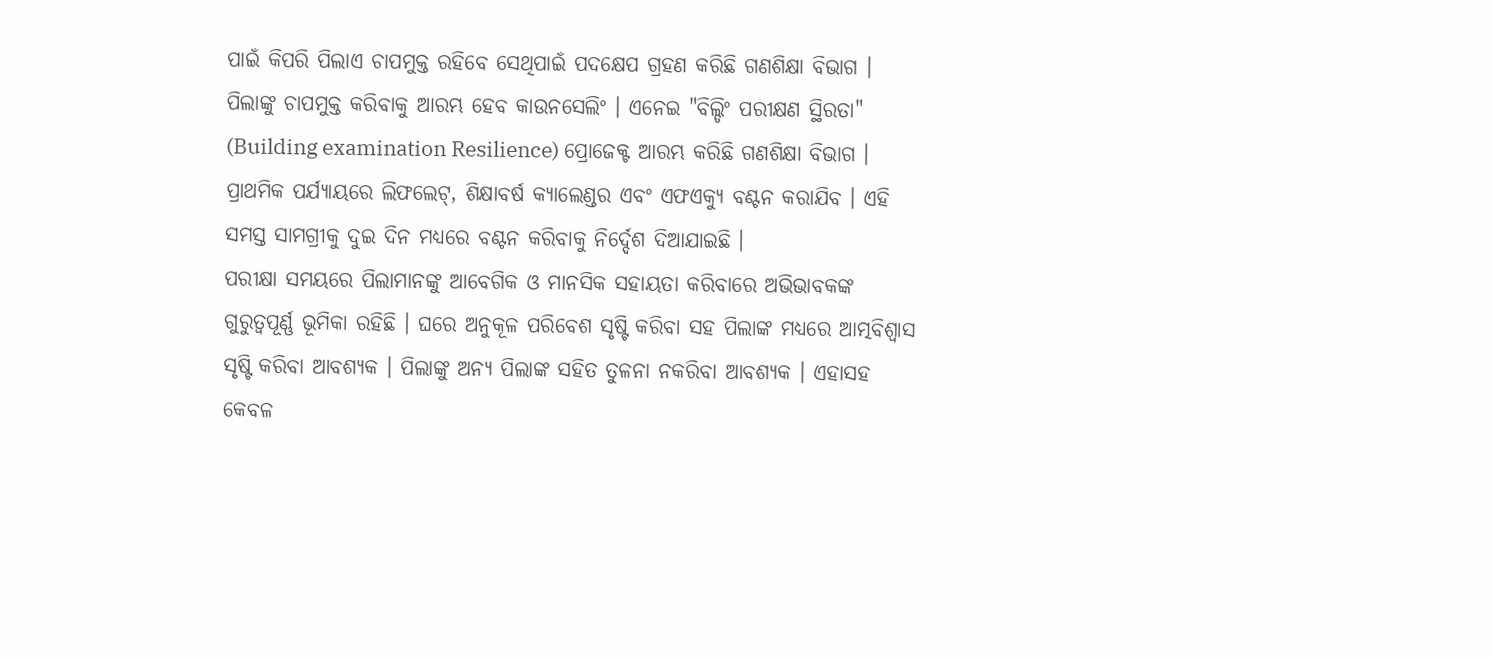ପାଇଁ କିପରି ପିଲାଏ ଚାପମୁକ୍ତ ରହିବେ ସେଥିପାଇଁ ପଦକ୍ଷେପ ଗ୍ରହଣ କରିଛି ଗଣଶିକ୍ଷା ବିଭାଗ । ପିଲାଙ୍କୁ ଚାପମୁକ୍ତ କରିବାକୁ ଆରମ୍ଭ ହେବ କାଉନସେଲିଂ । ଏନେଇ "ବିଲ୍ଡିଂ ପରୀକ୍ଷଣ ସ୍ଥିରତା" (Building examination Resilience) ପ୍ରୋଜେକ୍ଟ ଆରମ୍ଭ କରିଛି ଗଣଶିକ୍ଷା ବିଭାଗ । ପ୍ରାଥମିକ ପର୍ଯ୍ୟାୟରେ ଲିଫଲେଟ୍, ଶିକ୍ଷାବର୍ଷ କ୍ୟାଲେଣ୍ଡର ଏବଂ ଏଫଏକ୍ୟୁ ବଣ୍ଟନ କରାଯିବ । ଏହି ସମସ୍ତ ସାମଗ୍ରୀକୁ ଦୁଇ ଦିନ ମଧ୍ୟରେ ବଣ୍ଟନ କରିବାକୁ ନିର୍ଦ୍ଦେଶ ଦିଆଯାଇଛି ।
ପରୀକ୍ଷା ସମୟରେ ପିଲାମାନଙ୍କୁ ଆବେଗିକ ଓ ମାନସିକ ସହାୟତା କରିବାରେ ଅଭିଭାବକଙ୍କ ଗୁରୁତ୍ଵପୂର୍ଣ୍ଣ ଭୂମିକା ରହିଛି । ଘରେ ଅନୁକୂଳ ପରିବେଶ ସୃଷ୍ଟି କରିବା ସହ ପିଲାଙ୍କ ମଧ୍ୟରେ ଆତ୍ମବିଶ୍ଵାସ ସୃଷ୍ଟି କରିବା ଆବଶ୍ୟକ । ପିଲାଙ୍କୁ ଅନ୍ୟ ପିଲାଙ୍କ ସହିତ ତୁଳନା ନକରିବା ଆବଶ୍ୟକ । ଏହାସହ କେବଳ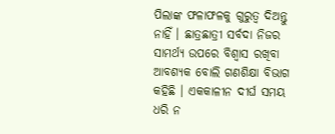ପିଲାଙ୍କ ଫଳାଫଳକୁ ଗୁରୁତ୍ଵ ଦିଅନ୍ତୁ ନାହିଁ । ଛାତ୍ରଛାତ୍ରୀ ସର୍ବଦା ନିଜର ସାମର୍ଥ୍ୟ ଉପରେ ବିଶ୍ୱାସ ରଖିବା ଆବଶ୍ୟକ ବୋଲି ଗଣଶିକ୍ଷା ବିଭାଗ କହିଛି । ଏକକାଳୀନ ଦୀର୍ଘ ସମୟ ଧରି ନ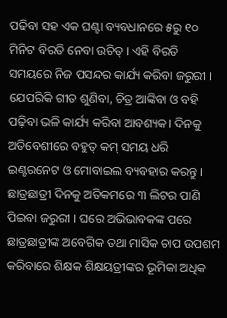ପଢିବା ସହ ଏକ ଘଣ୍ଟା ବ୍ୟବଧାନରେ ୫ରୁ ୧୦ ମିନିଟ ବିରତି ନେବା ଉଚିତ୍ । ଏହି ବିରତି ସମୟରେ ନିଜ ପସନ୍ଦର କାର୍ଯ୍ୟ କରିବା ଜରୁରୀ ।
ଯେପରିକି ଗୀତ ଶୁଣିବା, ଚିତ୍ର ଆଙ୍କିବା ଓ ବହି ପଢ଼ିବା ଭଳି କାର୍ଯ୍ୟ କରିବା ଆବଶ୍ୟକ। ଦିନକୁ ଅତିବେଶୀରେ ବହୁତ୍ କମ୍ ସମୟ ଧରି ଇଣ୍ଟରନେଟ ଓ ମୋବାଇଲ ବ୍ୟବହାର କରନ୍ତୁ । ଛାତ୍ରଛାତ୍ରୀ ଦିନକୁ ଅତିକମରେ ୩ ଲିଟର ପାଣି ପିଇବା ଜରୁରୀ । ଘରେ ଅଭିଭାବକଙ୍କ ପରେ ଛାତ୍ରଛାତ୍ରୀଙ୍କ ଅବେଗିକ ତଥା ମାସିକ ଚାପ ଉପଶମ କରିବାରେ ଶିକ୍ଷକ ଶିକ୍ଷୟତ୍ରୀଙ୍କର ଭୂମିକା ଅଧିକ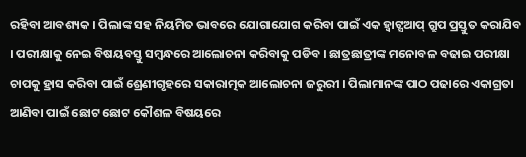ରହିବା ଆବଶ୍ୟକ । ପିଲାଙ୍କ ସହ ନିୟମିତ ଭାବରେ ଯୋଗାଯୋଗ କରିବା ପାଇଁ ଏକ ହ୍ବାଟ୍ସଆପ୍ ଗ୍ରୁପ ପ୍ରସ୍ତୁତ କରାଯିବ । ପରୀକ୍ଷାକୁ ନେଇ ବିଷୟବସ୍ତୁ ସମ୍ବନ୍ଧରେ ଆଲୋଚନା କରିବାକୁ ପଡିବ । ଛାତ୍ରଛାତ୍ରୀଙ୍କ ମନୋବଳ ବଢାଇ ପରୀକ୍ଷା ଚାପକୁ ହ୍ରାସ କରିବା ପାଇଁ ଶ୍ରେଣୀଗୃହରେ ସକାରାତ୍ମକ ଆଲୋଚନା ଜରୁରୀ । ପିଲାମାନଙ୍କ ପାଠ ପଢାରେ ଏକାଗ୍ରତା ଆଣିବା ପାଇଁ ଛୋଟ ଛୋଟ କୌଶଳ ବିଷୟରେ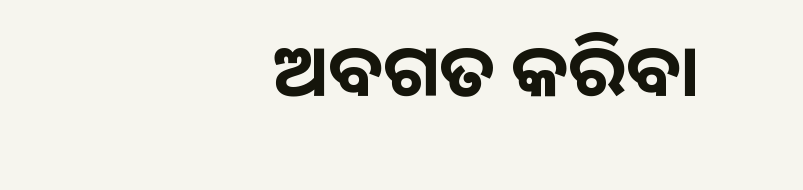ଅବଗତ କରିବା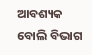ଆବଶ୍ୟକ ବୋଲି ବିଭାଗ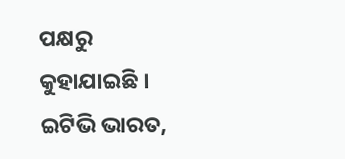ପକ୍ଷରୁ କୁହାଯାଇଛି ।
ଇଟିଭି ଭାରତ,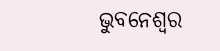ଭୁବନେଶ୍ବର